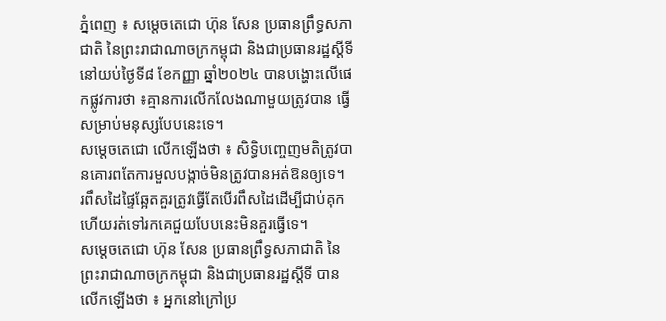ភ្នំពេញ ៖ សម្តេចតេជោ ហ៊ុន សែន ប្រធានព្រឹទ្ធសភាជាតិ នៃព្រះរាជាណាចក្រកម្ពុជា និងជាប្រធានរដ្ឋស្តីទី នៅយប់ថ្ងៃទី៨ ខែកញ្ញា ឆ្នាំ២០២៤ បានបង្ហោះលើផេកផ្លូវការថា ៖គ្មានការលើកលែងណាមួយត្រូវបាន ធ្វើសម្រាប់មនុស្សបែបនេះទេ។
សម្តេចតេជោ លើកឡើងថា ៖ សិទ្ធិបញ្ចេញមតិត្រូវបានគោរពតែការមួលបង្កាច់មិនត្រូវបានអត់ឱនឲ្យទេ។
រពឹសដៃផ្ទៃឆ្អែតគួរត្រូវធ្វើតែបើរពឹសដៃដើម្បីជាប់គុកហើយរត់ទៅរកគេជួយបែបនេះមិនគួរធ្វើទេ។
សម្តេចតេជោ ហ៊ុន សែន ប្រធានព្រឹទ្ធសភាជាតិ នៃព្រះរាជាណាចក្រកម្ពុជា និងជាប្រធានរដ្ឋស្តីទី បានលើកឡើងថា ៖ អ្នកនៅក្រៅប្រ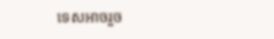ទេសអាចរួច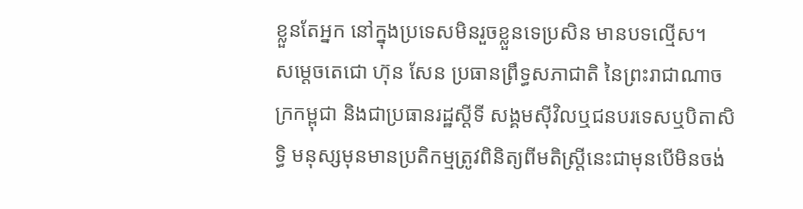ខ្លួនតែអ្នក នៅក្នុងប្រទេសមិនរួចខ្លួនទេប្រសិន មានបទល្មើស។
សម្តេចតេជោ ហ៊ុន សែន ប្រធានព្រឹទ្ធសភាជាតិ នៃព្រះរាជាណាចក្រកម្ពុជា និងជាប្រធានរដ្ឋស្តីទី សង្គមសុីវិលឬជនបរទេសឬបិតាសិទ្ធិ មនុស្សមុនមានប្រតិកម្មត្រូវពិនិត្យពីមតិស្រ្តីនេះជាមុនបើមិនចង់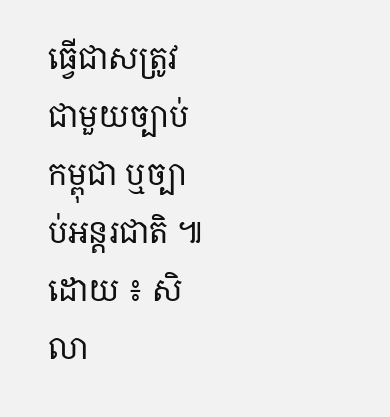ធ្វើជាសត្រូវជាមួយច្បាប់កម្ពុជា ឬច្បាប់អន្តរជាតិ ៕
ដោយ ៖ សិលា